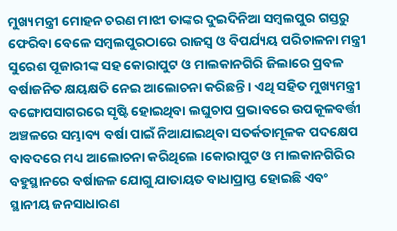ମୁଖ୍ୟମନ୍ତ୍ରୀ ମୋହନ ଚରଣ ମାଝୀ ତାଙ୍କର ଦୁଇଦିନିଆ ସମ୍ବଲପୁର ଗସ୍ତରୁ ଫେରିବା ବେଳେ ସମ୍ବଲପୁରଠାରେ ରାଜସ୍ବ ଓ ବିପର୍ଯ୍ୟୟ ପରିଚାଳନା ମନ୍ତ୍ରୀ ସୁରେଶ ପୂଜାରୀଙ୍କ ସହ କୋରାପୁଟ ଓ ମାଲକାନଗିରି ଜିଲାରେ ପ୍ରବଳ ବର୍ଷାଜନିତ କ୍ଷୟକ୍ଷତି ନେଇ ଆଲୋଚନା କରିଛନ୍ତି । ଏଥି ସହିତ ମୁଖ୍ୟମନ୍ତ୍ରୀ ବଙ୍ଗୋପସାଗରରେ ସୃଷ୍ଟି ହୋଇଥିବା ଲଘୁଚାପ ପ୍ରଭାବରେ ଉପକୂଳବର୍ତ୍ତୀ ଅଞ୍ଚଳରେ ସମ୍ଭାବ୍ୟ ବର୍ଷା ପାଇଁ ନିଆଯାଇଥିବା ସତର୍କତାମୂଳକ ପଦକ୍ଷେପ ବାବଦରେ ମଧ୍ୟ ଆଲୋଚନା କରିଥିଲେ ।କୋରାପୁଟ ଓ ମାଲକାନଗିରିର ବହୁସ୍ଥାନରେ ବର୍ଷାଜଳ ଯୋଗୁ ଯାତାୟତ ବାଧାପ୍ରାପ୍ତ ହୋଇଛି ଏବଂ ସ୍ଥାନୀୟ ଜନସାଧାରଣ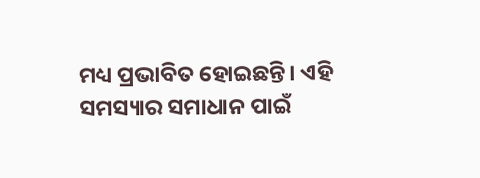ମଧ୍ୟ ପ୍ରଭାବିତ ହୋଇଛନ୍ତି। ଏହି ସମସ୍ୟାର ସମାଧାନ ପାଇଁ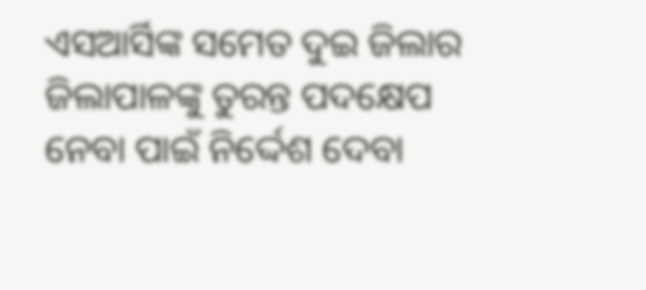ଏସଆର୍ସିଙ୍କ ସମେତ ଦୁଇ ଜିଲାର ଜିଲାପାଳଙ୍କୁ ତୁରନ୍ତ ପଦକ୍ଷେପ ନେବା ପାଇଁ ନିର୍ଦ୍ଦେଶ ଦେବା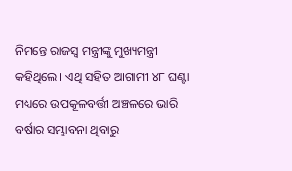ନିମନ୍ତେ ରାଜସ୍ବ ମନ୍ତ୍ରୀଙ୍କୁ ମୁଖ୍ୟମନ୍ତ୍ରୀ କହିଥିଲେ। ଏଥି ସହିତ ଆଗାମୀ ୪୮ ଘଣ୍ଟା ମଧ୍ୟରେ ଉପକୂଳବର୍ତ୍ତୀ ଅଞ୍ଚଳରେ ଭାରି ବର୍ଷାର ସମ୍ଭାବନା ଥିବାରୁ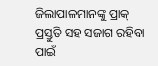ଜିଲାପାଳମାନଙ୍କୁ ପ୍ରାକ୍ ପ୍ରସ୍ତୁତି ସହ ସଜାଗ ରହିବା ପାଇଁ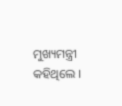ମୁଖ୍ୟମନ୍ତ୍ରୀ କହିଥିଲେ ।